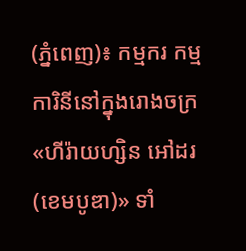(ភ្នំពេញ)៖ កម្មករ កម្មការិនីនៅក្នុងរោងចក្រ «ហីរ៉ាយហ្សិន អៅដរ (ខេមបូឌា)» ទាំ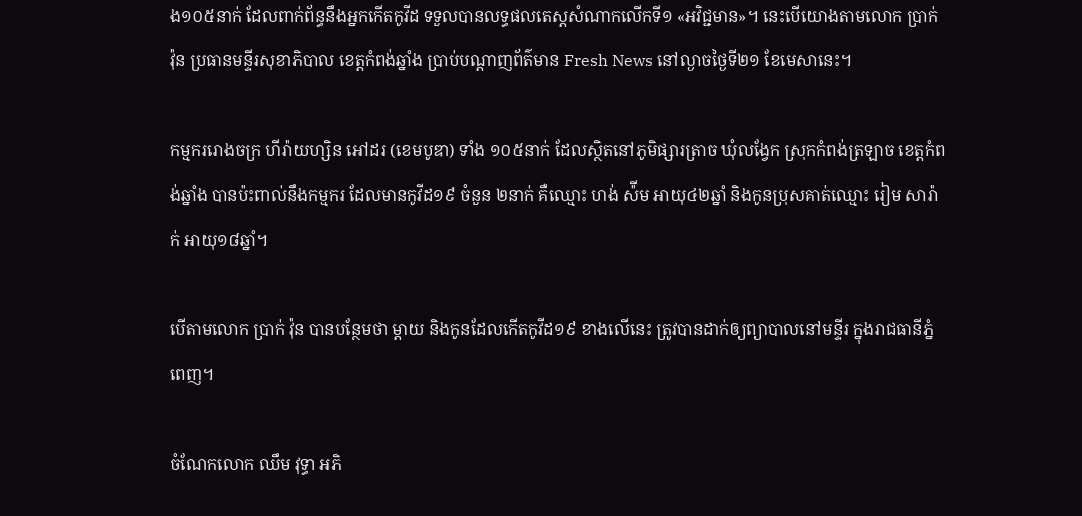ង១០៥នាក់ ដែលពាក់ព័ន្ធនឹងអ្នកកើតកូវីដ ទទួលបានលទ្ធផលតេស្តសំណាកលើកទី១ «អវិជ្ជមាន»។ នេះបើយោងតាមលោក ប្រាក់ វ៉ុន ប្រធានមន្ទីរសុខាភិបាល ខេត្តកំពង់ឆ្នាំង ប្រាប់បណ្តាញព័ត៌មាន Fresh News នៅល្ងាចថ្ងៃទី២១ ខែមេសានេះ។

កម្មកររោងចក្រ ហីរ៉ាយហ្សិន អៅដរ (ខេមបូឌា) ទាំង ១០៥នាក់ ដែលស្ថិតនៅភូមិផ្សារត្រាច ឃុំលង្វែក ស្រុកកំពង់ត្រឡាច ខេត្តកំពង់ឆ្នាំង បានប៉ះពាល់នឹងកម្មករ ដែលមានកូវីដ១៩ ចំនួន ២នាក់ គឺឈ្មោះ ហង់ ស៉ីម អាយុ៤២ឆ្នាំ និងកូនប្រុសគាត់ឈ្មោះ រៀម សារ៉ាក់ អាយុ១៨ឆ្នាំ។

បើតាមលោក ប្រាក់ វ៉ុន បានបន្ថែមថា ម្តាយ និងកូនដែលកើតកូវីដ១៩ ខាងលើនេះ ត្រូវបានដាក់ឲ្យព្យាបាលនៅមន្ទីរ ក្នុងរាជធានីភ្នំពេញ។

ចំណែកលោក ឈឹម វុទ្ធា អភិ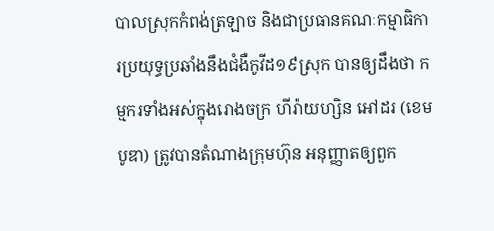បាលស្រុកកំពង់ត្រឡាច និងជាប្រធានគណៈកម្មាធិការប្រយុទ្ធប្រឆាំងនឹងជំងឺកូវីដ១៩ស្រុក បានឲ្យដឹងថា កម្មករទាំងអស់ក្នុងរោងចក្រ ហីរ៉ាយហ្សិន អៅដរ (ខេមបូឌា) ត្រូវបានតំណាងក្រុមហ៊ុន អនុញ្ញាតឲ្យពួក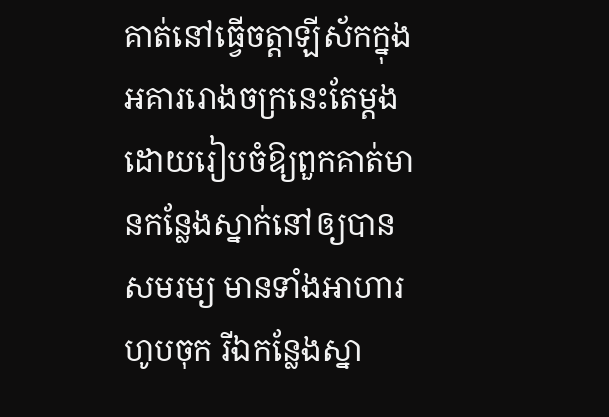គាត់នៅធ្វើចត្តាឡីស័កក្នុងអគាររោងចក្រនេះតែម្ដង ដោយរៀបចំឱ្យពួកគាត់មានកន្លែងស្នាក់នៅឲ្យបានសមរម្យ មានទាំងអាហារហូបចុក រីឯកន្លែងស្នា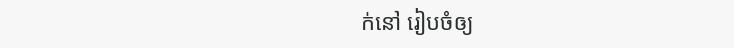ក់នៅ រៀបចំឲ្យ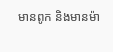មានពូក និងមានម៉ា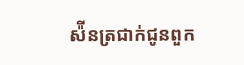ស៉ីនត្រជាក់ជូនពួក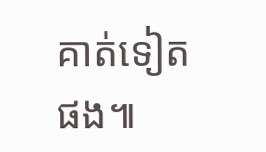គាត់ទៀតផង៕